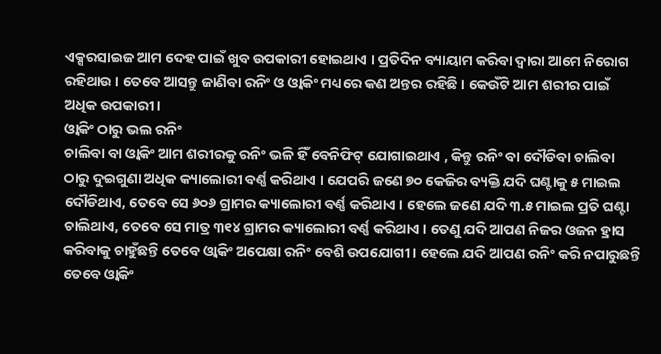ଏକ୍ସରସାଇଜ ଆମ ଦେହ ପାଇଁ ଖୁବ ଉପକାରୀ ହୋଇଥାଏ । ପ୍ରତିଦିନ ବ୍ୟାୟାମ କରିବା ଦ୍ୱାରା ଆମେ ନିରୋଗ ରହିଥାଉ । ତେବେ ଆସନ୍ତୁ ଜାଣିବା ରନିଂ ଓ ଓ୍ୱାକିଂ ମଧ୍ୟରେ କଣ ଅନ୍ତର ରହିଛି । କେଉଁଟି ଆମ ଶରୀର ପାଇଁ ଅଧିକ ଉପକାରୀ ।
ଓ୍ୱାକିଂ ଠାରୁ ଭଲ ରନିଂ
ଚାଲିବା ବା ଓ୍ୱାକିଂ ଆମ ଶରୀରକୁ ରନିଂ ଭଳି ହିଁ ବେନିଫିଟ୍ ଯୋଗାଇଥାଏ , କିନ୍ତୁ ରନିଂ ବା ଦୌଡିବା ଚାଲିବା ଠାରୁ ଦୁଇଗୁଣା ଅଧିକ କ୍ୟାଲୋରୀ ବର୍ଣ୍ଣ କରିଥାଏ । ଯେପରି ଜଣେ ୭୦ କେଜିର ବ୍ୟକ୍ତି ଯଦି ଘଣ୍ଟାକୁ ୫ ମାଇଲ ଦୌଡିଥାଏ, ତେବେ ସେ ୬୦୬ ଗ୍ରାମର କ୍ୟାଲୋରୀ ବର୍ଣ୍ଣ କରିଥାଏ । ହେଲେ ଜଣେ ଯଦି ୩.୫ ମାଇଲ ପ୍ରତି ଘଣ୍ଟା ଚାଲିଥାଏ, ତେବେ ସେ ମାତ୍ର ୩୧୪ ଗ୍ରାମର କ୍ୟାଲୋରୀ ବର୍ଣ୍ଣ କରିଥାଏ । ତେଣୁ ଯଦି ଆପଣ ନିଜର ଓଜନ ହ୍ରାସ କରିବାକୁ ଚାହୁଁଛନ୍ତି ତେବେ ଓ୍ୱାକିଂ ଅପେକ୍ଷା ରନିଂ ବେଶି ଉପଯୋଗୀ । ହେଲେ ଯଦି ଆପଣ ରନିଂ କରି ନପାରୁଛନ୍ତି ତେବେ ଓ୍ୱାକିଂ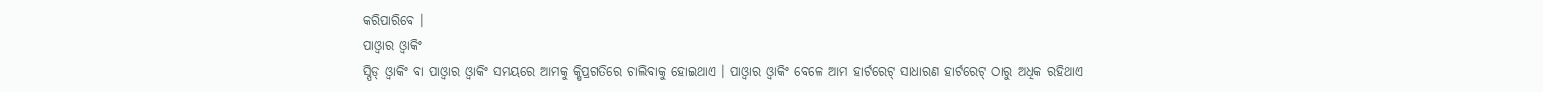କରିପାରିବେ ।
ପାଓ୍ୱାର ଓ୍ୱାକିଂ
ସ୍ପିଡ୍ ଓ୍ୱାକିଂ ବା ପାଓ୍ୱାର ଓ୍ୱାକିଂ ସମୟରେ ଆମକୁ କ୍ଷିପ୍ରଗତିରେ ଚାଲିବାକୁ ହୋଇଥାଏ । ପାଓ୍ୱାର ଓ୍ୱାକିଂ ବେଳେ ଆମ ହାର୍ଟରେଟ୍ ସାଧାରଣ ହାର୍ଟରେଟ୍ ଠାରୁ ଅଧିକ ରହିଥାଏ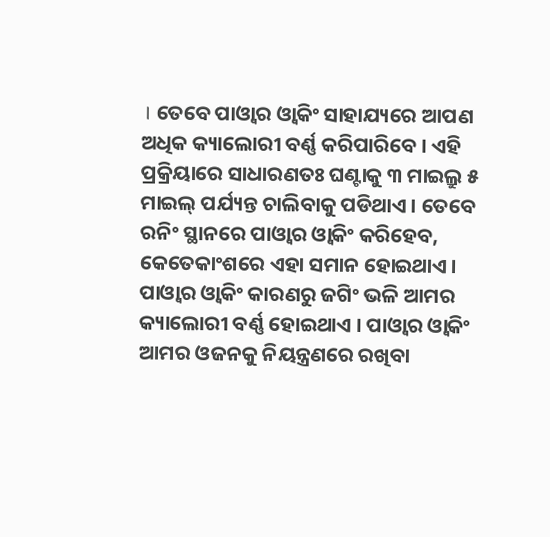। ତେବେ ପାଓ୍ୱାର ଓ୍ୱାକିଂ ସାହାଯ୍ୟରେ ଆପଣ ଅଧିକ କ୍ୟାଲୋରୀ ବର୍ଣ୍ଣ କରିପାରିବେ । ଏହି ପ୍ରକ୍ରିୟାରେ ସାଧାରଣତଃ ଘଣ୍ଟାକୁ ୩ ମାଇଲ୍ରୁ ୫ ମାଇଲ୍ ପର୍ଯ୍ୟନ୍ତ ଚାଲିବାକୁ ପଡିଥାଏ । ତେବେ ରନିଂ ସ୍ଥାନରେ ପାଓ୍ୱାର ଓ୍ୱାକିଂ କରିହେବ, କେତେକାଂଶରେ ଏହା ସମାନ ହୋଇଥାଏ । ପାଓ୍ୱାର ଓ୍ୱାକିଂ କାରଣରୁ ଜଗିଂ ଭଳି ଆମର କ୍ୟାଲୋରୀ ବର୍ଣ୍ଣ ହୋଇଥାଏ । ପାଓ୍ୱାର ଓ୍ୱାକିଂ ଆମର ଓଜନକୁ ନିୟନ୍ତ୍ରଣରେ ରଖିବା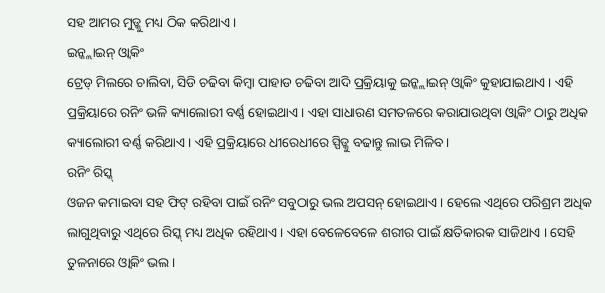ସହ ଆମର ମୁଡ୍କୁ ମଧ୍ୟ ଠିକ କରିଥାଏ ।
ଇନ୍କ୍ଲାଇନ୍ ଓ୍ୱାକିଂ
ଟ୍ରେଡ୍ ମିଲରେ ଚାଲିବା, ସିଡି ଚଢିବା କିମ୍ବା ପାହାଡ ଚଢିବା ଆଦି ପ୍ରକ୍ରିୟାକୁ ଇନ୍କ୍ଲାଇନ୍ ଓ୍ୱାକିଂ କୁହାଯାଇଥାଏ । ଏହି ପ୍ରକ୍ରିୟାରେ ରନିଂ ଭଳି କ୍ୟାଲୋରୀ ବର୍ଣ୍ଣ ହୋଇଥାଏ । ଏହା ସାଧାରଣ ସମତଳରେ କରାଯାଉଥିବା ଓ୍ୱାକିଂ ଠାରୁ ଅଧିକ କ୍ୟାଲୋରୀ ବର୍ଣ୍ଣ କରିଥାଏ । ଏହି ପ୍ରକ୍ରିୟାରେ ଧୀରେଧୀରେ ସ୍ପିଡ୍କୁ ବଢାନ୍ତୁ ଲାଭ ମିଳିବ ।
ରନିଂ ରିସ୍କ୍
ଓଜନ କମାଇବା ସହ ଫିଟ୍ ରହିବା ପାଇଁ ରନିଂ ସବୁଠାରୁ ଭଲ ଅପସନ୍ ହୋଇଥାଏ । ହେଲେ ଏଥିରେ ପରିଶ୍ରମ ଅଧିକ ଲାଗୁଥିବାରୁ ଏଥିରେ ରିସ୍କ୍ ମଧ୍ୟ ଅଧିକ ରହିଥାଏ । ଏହା ବେଳେବେଳେ ଶରୀର ପାଇଁ କ୍ଷତିକାରକ ସାଜିଥାଏ । ସେହି ତୁଳନାରେ ଓ୍ୱାକିଂ ଭଲ ।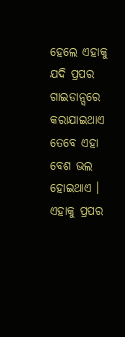ହେଲେ ଏହାକୁ ଯଦି ପ୍ରପର ଗାଇଡାନ୍ସରେ କରାଯାଇଥାଏ ତେବେ ଏହା ବେଶ ଭଲ ହୋଇଥାଏ । ଏହାକୁ ପ୍ରପର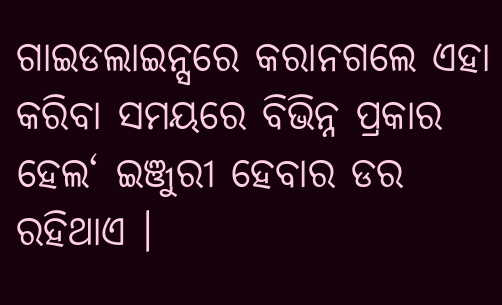ଗାଇଡଲାଇନ୍ସରେ କରାନଗଲେ ଏହା କରିବା ସମୟରେ ବିଭିନ୍ନ ପ୍ରକାର ହେଲ‘ ଇଞ୍ଜୁରୀ ହେବାର ଡର ରହିଥାଏ ।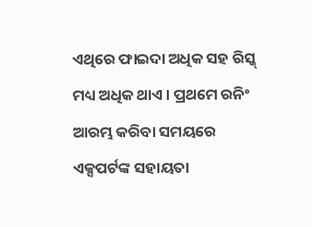ଏଥିରେ ଫାଇଦା ଅଧିକ ସହ ରିସ୍କ୍ ମଧ୍ୟ ଅଧିକ ଥାଏ । ପ୍ରଥମେ ରନିଂ ଆରମ୍ଭ କରିବା ସମୟରେ ଏକ୍ସପର୍ଟଙ୍କ ସହାୟତା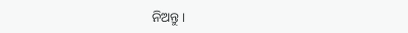ନିଅନ୍ତୁ ।